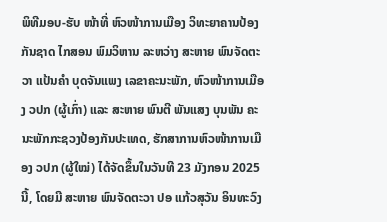ພິທີມອບ-ຮັບ ໜ້າທີ່ ຫົວໜ້າການເມືອງ ວິທະຍາຄານປ້ອງກັນຊາດ ໄກສອນ ພົມວິຫານ ລະຫວ່າງ ສະຫາຍ ພົນຈັດຕະວາ ແປ້ນຄຳ ບຸດຈັນແພງ ເລຂາຄະນະພັກ, ຫົວໜ້າການເມືອງ ວປກ (ຜູ້ເກົ່າ) ແລະ ສະຫາຍ ພົນຕີ ພັນແສງ ບຸນພັນ ຄະນະພັກກະຊວງປ້ອງກັນປະເທດ, ຮັກສາການຫົວໜ້າການເມືອງ ວປກ (ຜູ້ໃໝ່) ໄດ້ຈັດຂຶ້ນໃນວັນທີ 23 ມັງກອນ 2025 ນີ້, ໂດຍມີ ສະຫາຍ ພົນຈັດຕະວາ ປອ ແກ້ວສຸວັນ ອິນທະວົງ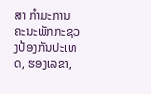ສາ ກຳມະການຄະນະພັກກະຊວງປ້ອງກັນປະເທດ, ຮອງເລຂາ,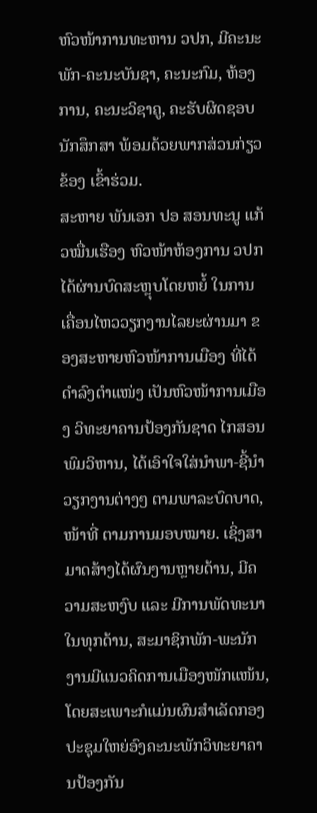ຫົວໜ້າການທະຫານ ວປກ, ມີຄະນະພັກ-ຄະນະບັນຊາ, ຄະນະກົມ, ຫ້ອງການ, ຄະນະວິຊາຄູ, ຄະຮັບຜິດຊອບນັກສຶກສາ ພ້ອມດ້ວຍພາກສ່ວນກ່ຽວຂ້ອງ ເຂົ້າຮ່ວມ.
ສະຫາຍ ພັນເອກ ປອ ສອນທະນູ ແກ້ວໝື່ນເຮືອງ ຫົວໜ້າຫ້ອງການ ວປກ ໄດ້ຜ່ານບົດສະຫຼຸບໂດຍຫຍໍ້ ໃນການເຄື່ອນໄຫວວຽກງານໄລຍະຜ່ານມາ ຂອງສະຫາຍຫົວໜ້າການເມືອງ ທີ່ໄດ້ດຳລົງຕຳແໜ່ງ ເປັນຫົວໜ້າການເມືອງ ວິທະຍາຄານປ້ອງກັນຊາດ ໄກສອນ ພົມວິຫານ, ໄດ້ເອົາໃຈໃສ່ນໍາພາ-ຊີ້ນຳວຽກງານຕ່າງໆ ຕາມພາລະບົດບາດ, ໜ້າທີ່ ຕາມການມອບໝາຍ. ເຊິ່ງສາມາດສ້າງໄດ້ຜົນງານຫຼາຍດ້ານ, ມີຄວາມສະຫງົບ ແລະ ມີການພັດທະນາໃນທຸກດ້ານ, ສະມາຊິກພັກ-ພະນັກງານມີແນວຄິດການເມືອງໜັກແໜ້ນ, ໂດຍສະເພາະກໍແມ່ນຜົນສຳເລັດກອງປະຊຸມໃຫຍ່ອົງຄະນະພັກວິທະຍາຄານປ້ອງກັນ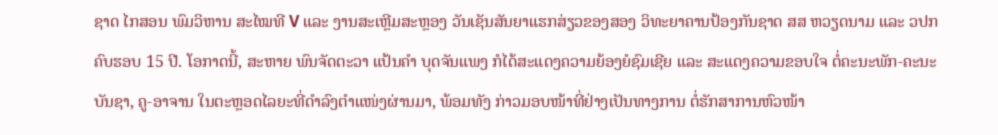ຊາດ ໄກສອນ ພົມວິຫານ ສະໄໝທີ V ແລະ ງານສະເຫຼີມສະຫຼອງ ວັນເຊັນສັນຍາແຮກສ່ຽວຂອງສອງ ວິທະຍາຄານປ້ອງກັນຊາດ ສສ ຫວຽດນາມ ແລະ ວປກ ຄົບຮອບ 15 ປີ. ໂອກາດນີ້, ສະຫາຍ ພົນຈັດຕະວາ ແປ້ນຄຳ ບຸດຈັນແພງ ກໍໄດ້ສະແດງຄວາມຍ້ອງຍໍຊົມເຊີຍ ແລະ ສະແດງຄວາມຂອບໃຈ ຕໍ່ຄະນະພັກ-ຄະນະບັນຊາ, ຄູ-ອາຈານ ໃນຕະຫຼອດໄລຍະທີ່ດຳລົງຕຳແໜ່ງຜ່ານມາ, ພ້ອມທັງ ກ່າວມອບໜ້າທີ່ຢ່າງເປັນທາງການ ຕໍ່ຮັກສາການຫົວໜ້າ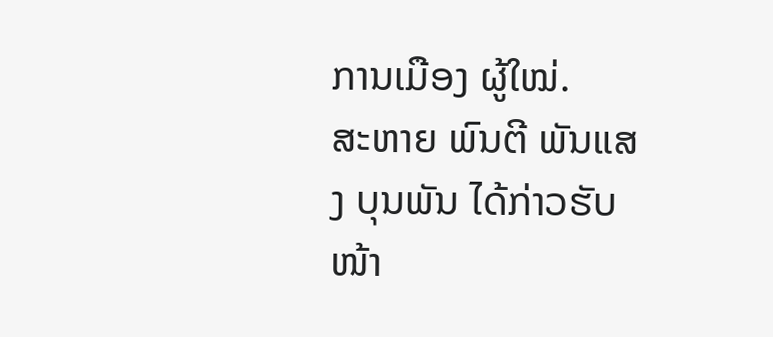ການເມືອງ ຜູ້ໃໝ່.
ສະຫາຍ ພົນຕີ ພັນແສງ ບຸນພັນ ໄດ້ກ່າວຮັບໜ້າ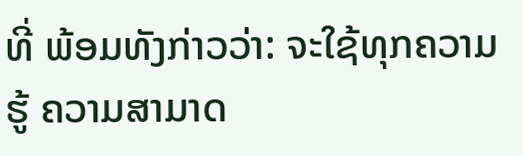ທີ່ ພ້ອມທັງກ່າວວ່າ: ຈະໃຊ້ທຸກຄວາມຮູ້ ຄວາມສາມາດ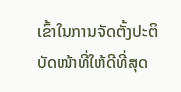ເຂົ້າໃນການຈັດຕັ້ງປະຕິບັດໜ້າທີ່ໃຫ້ດີທີ່ສຸດ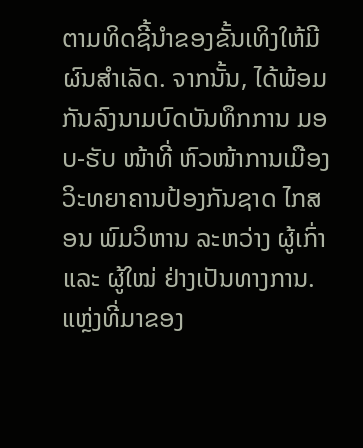ຕາມທິດຊີ້ນໍາຂອງຂັ້ນເທິງໃຫ້ມີຜົນສໍາເລັດ. ຈາກນັ້ນ, ໄດ້ພ້ອມກັນລົງນາມບົດບັນທຶກການ ມອບ-ຮັບ ໜ້າທີ່ ຫົວໜ້າການເມືອງ ວິະທຍາຄານປ້ອງກັນຊາດ ໄກສອນ ພົມວິຫານ ລະຫວ່າງ ຜູ້ເກົ່າ ແລະ ຜູ້ໃໝ່ ຢ່າງເປັນທາງການ.
ແຫຼ່ງທີ່ມາຂອງ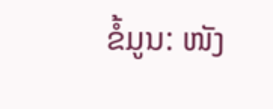ຂໍ້ມູນ: ໜັງ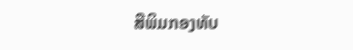ສືພິມກອງທັບ